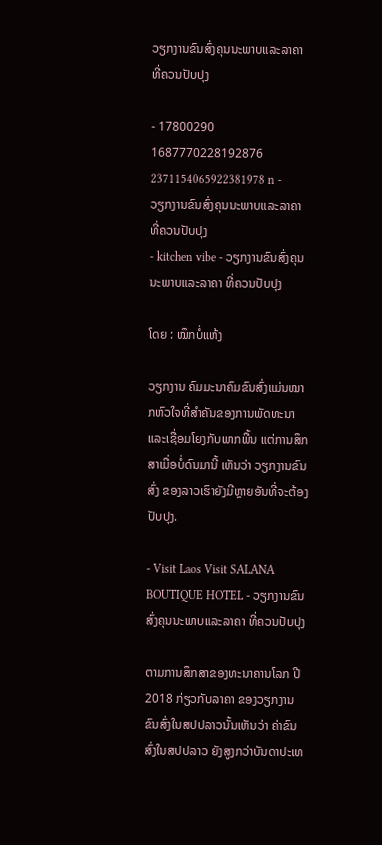ວຽກງານຂົນສົ່ງຄຸນນະພາບແລະລາຄາ ທີ່ຄວນປັບປຸງ

- 17800290 1687770228192876 2371154065922381978 n - ວຽກງານຂົນສົ່ງຄຸນນະພາບແລະລາຄາ ທີ່ຄວນປັບປຸງ
- kitchen vibe - ວຽກງານຂົນສົ່ງຄຸນນະພາບແລະລາຄາ ທີ່ຄວນປັບປຸງ

ໂດຍ : ໝຶກບໍ່ແຫ້ງ

ວຽກງານ ຄົມມະນາຄົມຂົນສົ່ງແມ່ນໝາກຫົວໃຈທີ່ສຳຄັນຂອງການພັດທະນາ ແລະເຊື່ອມໂຍງກັບພາກພື້ນ ແຕ່ການສຶກສາເມື່ອບໍ່ດົນມານີ້ ເຫັນວ່າ ວຽກງານຂົນສົ່ງ ຂອງລາວເຮົາຍັງມີຫຼາຍອັນທີ່ຈະຕ້ອງປັບປຸງ.

- Visit Laos Visit SALANA BOUTIQUE HOTEL - ວຽກງານຂົນສົ່ງຄຸນນະພາບແລະລາຄາ ທີ່ຄວນປັບປຸງ

ຕາມການສຶກສາຂອງທະນາຄານໂລກ ປີ 2018 ກ່ຽວກັບລາຄາ ຂອງວຽກງານຂົນສົ່ງໃນສປປລາວນັ້ນເຫັນວ່າ ຄ່າຂົນສົ່ງໃນສປປລາວ ຍັງສູງກວ່າບັນດາປະເທ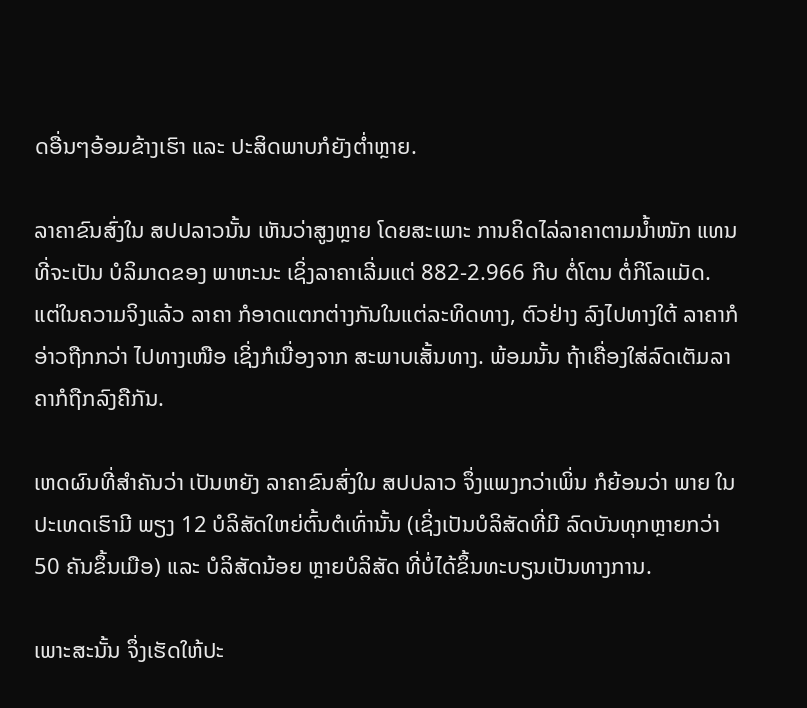ດອື່ນໆອ້ອມຂ້າງເຮົາ ແລະ ປະສິດພາບກໍຍັງຕໍ່າຫຼາຍ.

ລາຄາຂົນສົ່ງໃນ ສປປລາວນັ້ນ ເຫັນວ່າສູງຫຼາຍ ໂດຍສະເພາະ ການຄິດໄລ່ລາຄາຕາມນໍ້າໜັກ ແທນທີ່ຈະເປັນ ບໍລິມາດຂອງ ພາຫະນະ ເຊິ່ງລາຄາເລີ່ມແຕ່ 882-2.966 ກີບ ຕໍ່ໂຕນ ຕໍ່ກິໂລແມັດ. ແຕ່ໃນຄວາມຈິງແລ້ວ ລາຄາ ກໍອາດແຕກຕ່າງກັນໃນແຕ່ລະທິດທາງ, ຕົວຢ່າງ ລົງໄປທາງໃຕ້ ລາຄາກໍອ່າວຖືກກວ່າ ໄປທາງເໜືອ ເຊິ່ງກໍເນື່ອງຈາກ ສະພາບເສັ້ນທາງ. ພ້ອມນັ້ນ ຖ້າເຄື່ອງໃສ່ລົດເຕັມລາຄາກໍຖືກລົງຄືກັນ.

ເຫດຜົນທີ່ສຳຄັນວ່າ ເປັນຫຍັງ ລາຄາຂົນສົ່ງໃນ ສປປລາວ ຈຶ່ງແພງກວ່າເພິ່ນ ກໍຍ້ອນວ່າ ພາຍ ໃນປະເທດເຮົາມີ ພຽງ 12 ບໍລິສັດໃຫຍ່ຕົ້ນຕໍເທົ່ານັ້ນ (ເຊິ່ງເປັນບໍລິສັດທີ່ມີ ລົດບັນທຸກຫຼາຍກວ່າ 50 ຄັນຂຶ້ນເມືອ) ແລະ ບໍລິສັດນ້ອຍ ຫຼາຍບໍລິສັດ ທີ່ບໍ່ໄດ້ຂຶ້ນທະບຽນເປັນທາງການ.

ເພາະສະນັ້ນ ຈຶ່ງເຮັດໃຫ້ປະ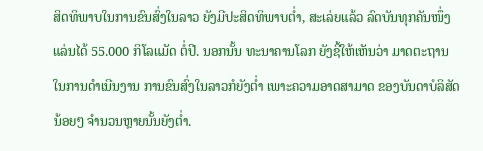ສິດທິພາບໃນການຂົນສົ່ງໃນລາວ ຍັງມີປະສິດທິພາບຕໍ່າ, ສະເລ່ຍແລ້ວ ລົດບັນທຸກຄັນໜຶ່ງແລ່ນໄດ້ 55.000 ກິໂລແມັດ ຕໍ່ປີ. ນອກນັ້ນ ທະນາຄານໂລກ ຍັງຊີ້ໃຫ້ເຫັນວ່າ ມາດຕະຖານ ໃນການດຳເນີນງານ ການຂົນສົ່ງໃນລາວກໍຍັງຕໍ່າ ເພາະຄວາມອາດສາມາດ ຂອງບັນດາບໍລິສັດນ້ອຍໆ ຈຳນວນຫຼາຍນັ້ນຍັງຕໍ່າ.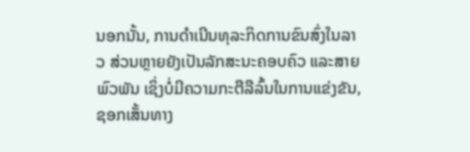ນອກນັ້ນ, ການດຳເນີນທຸລະກິດການຂົນສົ່ງໃນລາວ ສ່ວນຫຼາຍຍັງເປັນລັກສະນະຄອບຄົວ ແລະສາຍພົວພັນ ເຊິ່ງບໍ່ມີຄວາມກະຕືລືລົ້ນໃນການແຂ່ງຂັນ, ຊອກເສັ້ນທາງ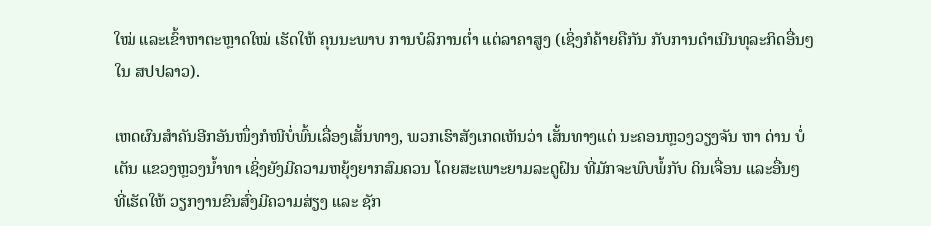ໃໝ່ ແລະເຂົ້າຫາຕະຫຼາດໃໝ່ ເຮັດໃຫ້ ຄຸນນະພາບ ການບໍລິການຕໍ່າ ແຕ່ລາຄາສູງ (ເຊິ່ງກໍຄ້າຍຄືກັນ ກັບການດຳເນີນທຸລະກິດອື່ນໆໃນ ສປປລາວ).

ເຫດຜົນສຳຄັນອີກອັນໜຶ່ງກໍໜີບໍ່ພົ້ນເລື່ອງເສັ້ນທາງ, ພວກເຮົາສັງເກດເຫັນວ່າ ເສັ້ນທາງແຕ່ ນະຄອນຫຼວງວຽງຈັນ ຫາ ດ່ານ ບໍ່ເຕັນ ແຂວງຫຼວງນໍ້າທາ ເຊິ່ງຍັງມີຄວາມຫຍຸ້ງຍາກສົມຄວນ ໂດຍສະເພາະຍາມລະດູຝົນ ທີ່ມັກຈະພົບພໍ້ກັບ ດິນເຈື່ອນ ແລະອື່ນໆ ທີ່ເຮັດໃຫ້ ວຽກງານຂົນສົ່ງມີຄວາມສ່ຽງ ແລະ ຊັກ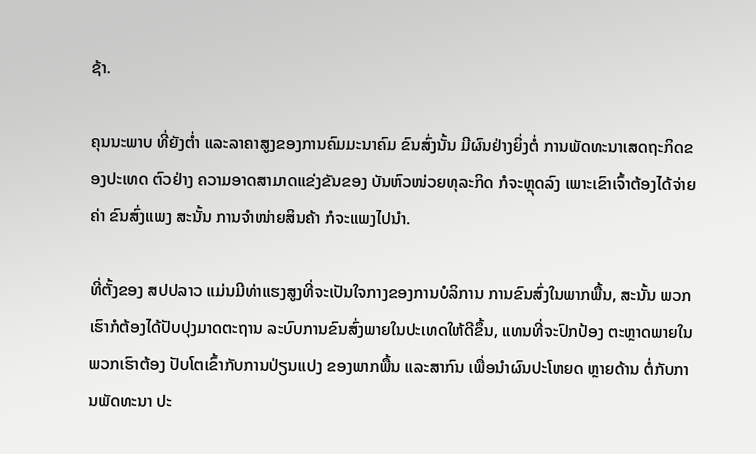ຊ້າ.

ຄຸນນະພາບ ທີ່ຍັງຕໍ່າ ແລະລາຄາສູງຂອງການຄົມມະນາຄົມ ຂົນສົ່ງນັ້ນ ມີຜົນຢ່າງຍິ່ງຕໍ່ ການພັດທະນາເສດຖະກິດຂອງປະເທດ ຕົວຢ່າງ ຄວາມອາດສາມາດແຂ່ງຂັນຂອງ ບັນຫົວໜ່ວຍທຸລະກິດ ກໍຈະຫຼຸດລົງ ເພາະເຂົາເຈົ້າຕ້ອງໄດ້ຈ່າຍຄ່າ ຂົນສົ່ງແພງ ສະນັ້ນ ການຈຳໜ່າຍສິນຄ້າ ກໍຈະແພງໄປນໍາ.

ທີ່ຕັ້ງຂອງ ສປປລາວ ແມ່ນມີທ່າແຮງສູງທີ່ຈະເປັນໃຈກາງຂອງການບໍລິການ ການຂົນສົ່ງໃນພາກພື້ນ, ສະນັ້ນ ພວກເຮົາກໍຕ້ອງໄດ້ປັບປຸງມາດຕະຖານ ລະບົບການຂົນສົ່ງພາຍໃນປະເທດໃຫ້ດີຂຶ້ນ, ແທນທີ່ຈະປົກປ້ອງ ຕະຫຼາດພາຍໃນ ພວກເຮົາຕ້ອງ ປັບໂຕເຂົ້າກັບການປ່ຽນແປງ ຂອງພາກພື້ນ ແລະສາກົນ ເພື່ອນຳຜົນປະໂຫຍດ ຫຼາຍດ້ານ ຕໍ່ກັບການພັດທະນາ ປະ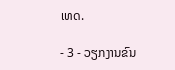ເທດ.

- 3 - ວຽກງານຂົນ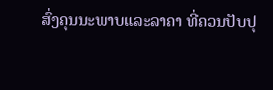ສົ່ງຄຸນນະພາບແລະລາຄາ ທີ່ຄວນປັບປຸ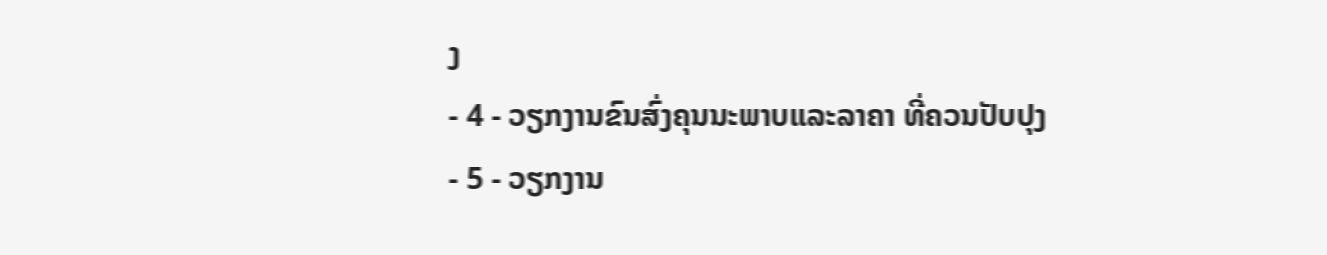ງ
- 4 - ວຽກງານຂົນສົ່ງຄຸນນະພາບແລະລາຄາ ທີ່ຄວນປັບປຸງ
- 5 - ວຽກງານ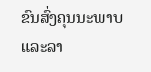ຂົນສົ່ງຄຸນນະພາບແລະລາ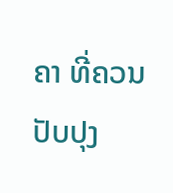ຄາ ທີ່ຄວນປັບປຸງ